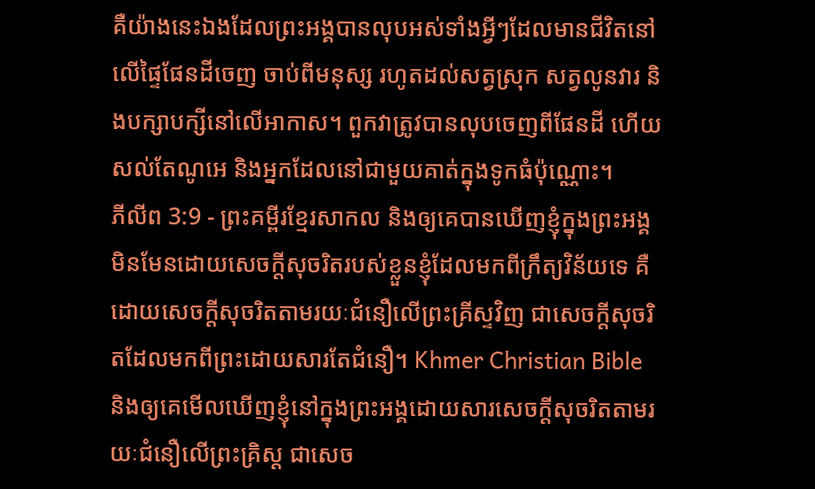គឺយ៉ាងនេះឯងដែលព្រះអង្គបានលុបអស់ទាំងអ្វីៗដែលមានជីវិតនៅលើផ្ទៃផែនដីចេញ ចាប់ពីមនុស្ស រហូតដល់សត្វស្រុក សត្វលូនវារ និងបក្សាបក្សីនៅលើអាកាស។ ពួកវាត្រូវបានលុបចេញពីផែនដី ហើយសល់តែណូអេ និងអ្នកដែលនៅជាមួយគាត់ក្នុងទូកធំប៉ុណ្ណោះ។
ភីលីព 3:9 - ព្រះគម្ពីរខ្មែរសាកល និងឲ្យគេបានឃើញខ្ញុំក្នុងព្រះអង្គ មិនមែនដោយសេចក្ដីសុចរិតរបស់ខ្លួនខ្ញុំដែលមកពីក្រឹត្យវិន័យទេ គឺដោយសេចក្ដីសុចរិតតាមរយៈជំនឿលើព្រះគ្រីស្ទវិញ ជាសេចក្ដីសុចរិតដែលមកពីព្រះដោយសារតែជំនឿ។ Khmer Christian Bible និងឲ្យគេមើលឃើញខ្ញុំនៅក្នុងព្រះអង្គដោយសារសេចក្ដីសុចរិតតាមរយៈជំនឿលើព្រះគ្រិស្ដ ជាសេច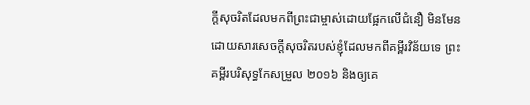ក្ដីសុចរិតដែលមកពីព្រះជាម្ចាស់ដោយផ្អែកលើជំនឿ មិនមែនដោយសារសេចក្ដីសុចរិតរបស់ខ្ញុំដែលមកពីគម្ពីរវិន័យទេ ព្រះគម្ពីរបរិសុទ្ធកែសម្រួល ២០១៦ និងឲ្យគេ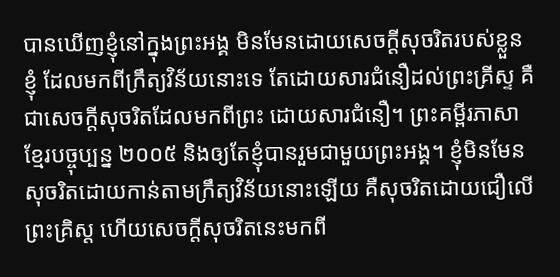បានឃើញខ្ញុំនៅក្នុងព្រះអង្គ មិនមែនដោយសេចក្ដីសុចរិតរបស់ខ្លួនខ្ញុំ ដែលមកពីក្រឹត្យវិន័យនោះទេ តែដោយសារជំនឿដល់ព្រះគ្រីស្ទ គឺជាសេចក្តីសុចរិតដែលមកពីព្រះ ដោយសារជំនឿ។ ព្រះគម្ពីរភាសាខ្មែរបច្ចុប្បន្ន ២០០៥ និងឲ្យតែខ្ញុំបានរួមជាមួយព្រះអង្គ។ ខ្ញុំមិនមែនសុចរិតដោយកាន់តាមក្រឹត្យវិន័យនោះឡើយ គឺសុចរិតដោយជឿលើព្រះគ្រិស្ត ហើយសេចក្ដីសុចរិតនេះមកពី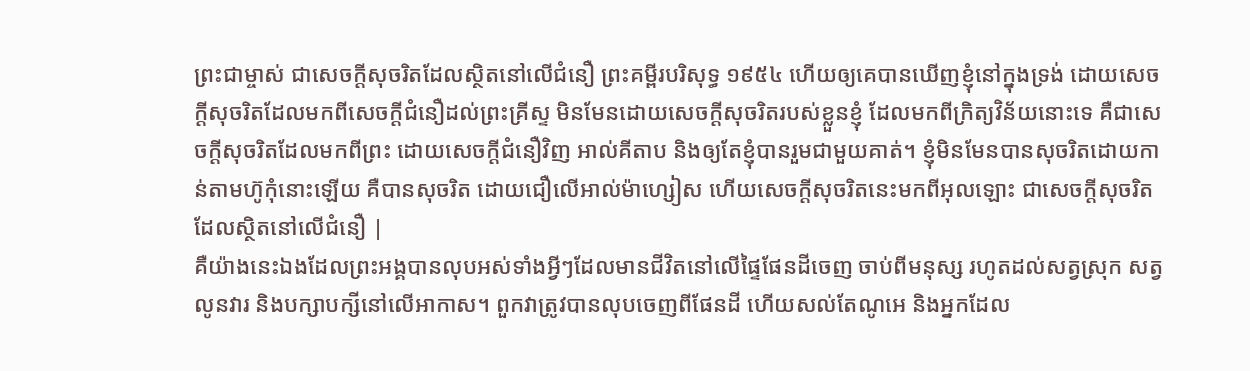ព្រះជាម្ចាស់ ជាសេចក្ដីសុចរិតដែលស្ថិតនៅលើជំនឿ ព្រះគម្ពីរបរិសុទ្ធ ១៩៥៤ ហើយឲ្យគេបានឃើញខ្ញុំនៅក្នុងទ្រង់ ដោយសេចក្ដីសុចរិតដែលមកពីសេចក្ដីជំនឿដល់ព្រះគ្រីស្ទ មិនមែនដោយសេចក្ដីសុចរិតរបស់ខ្លួនខ្ញុំ ដែលមកពីក្រិត្យវិន័យនោះទេ គឺជាសេចក្ដីសុចរិតដែលមកពីព្រះ ដោយសេចក្ដីជំនឿវិញ អាល់គីតាប និងឲ្យតែខ្ញុំបានរួមជាមួយគាត់។ ខ្ញុំមិនមែនបានសុចរិតដោយកាន់តាមហ៊ូកុំនោះឡើយ គឺបានសុចរិត ដោយជឿលើអាល់ម៉ាហ្សៀស ហើយសេចក្ដីសុចរិតនេះមកពីអុលឡោះ ជាសេចក្ដីសុចរិតដែលស្ថិតនៅលើជំនឿ |
គឺយ៉ាងនេះឯងដែលព្រះអង្គបានលុបអស់ទាំងអ្វីៗដែលមានជីវិតនៅលើផ្ទៃផែនដីចេញ ចាប់ពីមនុស្ស រហូតដល់សត្វស្រុក សត្វលូនវារ និងបក្សាបក្សីនៅលើអាកាស។ ពួកវាត្រូវបានលុបចេញពីផែនដី ហើយសល់តែណូអេ និងអ្នកដែល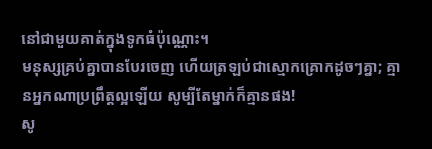នៅជាមួយគាត់ក្នុងទូកធំប៉ុណ្ណោះ។
មនុស្សគ្រប់គ្នាបានបែរចេញ ហើយត្រឡប់ជាស្មោកគ្រោកដូចៗគ្នា; គ្មានអ្នកណាប្រព្រឹត្តល្អឡើយ សូម្បីតែម្នាក់ក៏គ្មានផង!
សូ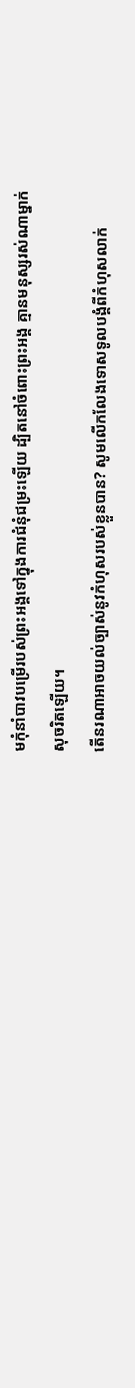មកុំនាំបាវបម្រើរបស់ព្រះអង្គទៅក្នុងការជំនុំជម្រះឡើយ ដ្បិតនៅចំពោះព្រះអង្គ គ្មានមនុស្សរស់ណាម្នាក់សុចរិតឡើយ។
តើនរណាអាចយល់ច្បាស់នូវកំហុសរបស់ខ្លួនបាន? សូមលើកលែងទោសទូលបង្គំពីកំហុសលាក់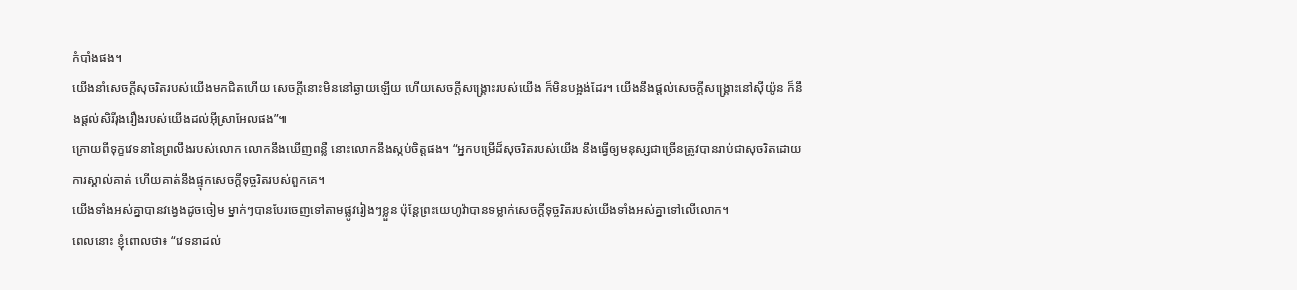កំបាំងផង។
យើងនាំសេចក្ដីសុចរិតរបស់យើងមកជិតហើយ សេចក្ដីនោះមិននៅឆ្ងាយឡើយ ហើយសេចក្ដីសង្គ្រោះរបស់យើង ក៏មិនបង្អង់ដែរ។ យើងនឹងផ្ដល់សេចក្ដីសង្គ្រោះនៅស៊ីយ៉ូន ក៏នឹងផ្ដល់សិរីរុងរឿងរបស់យើងដល់អ៊ីស្រាអែលផង”៕
ក្រោយពីទុក្ខវេទនានៃព្រលឹងរបស់លោក លោកនឹងឃើញពន្លឺ នោះលោកនឹងស្កប់ចិត្តផង។ “អ្នកបម្រើដ៏សុចរិតរបស់យើង នឹងធ្វើឲ្យមនុស្សជាច្រើនត្រូវបានរាប់ជាសុចរិតដោយការស្គាល់គាត់ ហើយគាត់នឹងផ្ទុកសេចក្ដីទុច្ចរិតរបស់ពួកគេ។
យើងទាំងអស់គ្នាបានវង្វេងដូចចៀម ម្នាក់ៗបានបែរចេញទៅតាមផ្លូវរៀងៗខ្លួន ប៉ុន្តែព្រះយេហូវ៉ាបានទម្លាក់សេចក្ដីទុច្ចរិតរបស់យើងទាំងអស់គ្នាទៅលើលោក។
ពេលនោះ ខ្ញុំពោលថា៖ “វេទនាដល់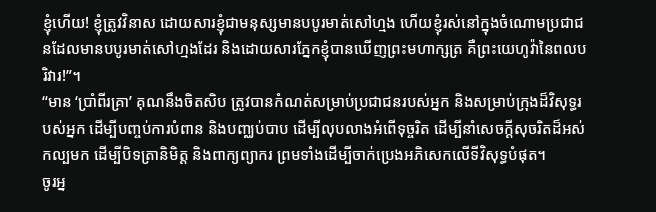ខ្ញុំហើយ! ខ្ញុំត្រូវវិនាស ដោយសារខ្ញុំជាមនុស្សមានបបូរមាត់សៅហ្មង ហើយខ្ញុំរស់នៅក្នុងចំណោមប្រជាជនដែលមានបបូរមាត់សៅហ្មងដែរ និងដោយសារភ្នែកខ្ញុំបានឃើញព្រះមហាក្សត្រ គឺព្រះយេហូវ៉ានៃពលបរិវារ!”។
“មាន ‘ប្រាំពីរគ្រា’ គុណនឹងចិតសិប ត្រូវបានកំណត់សម្រាប់ប្រជាជនរបស់អ្នក និងសម្រាប់ក្រុងដ៏វិសុទ្ធរបស់អ្នក ដើម្បីបញ្ចប់ការបំពាន និងបញ្ឈប់បាប ដើម្បីលុបលាងអំពើទុច្ចរិត ដើម្បីនាំសេចក្ដីសុចរិតដ៏អស់កល្បមក ដើម្បីបិទត្រានិមិត្ត និងពាក្យព្យាករ ព្រមទាំងដើម្បីចាក់ប្រេងអភិសេកលើទីវិសុទ្ធបំផុត។
ចូរអ្ន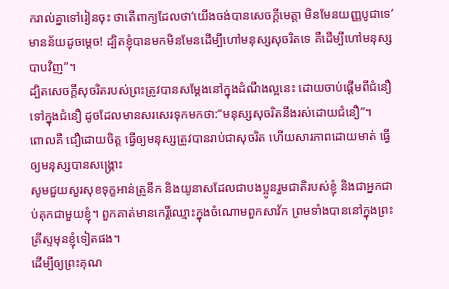ករាល់គ្នាទៅរៀនចុះ ថាតើពាក្យដែលថា‘យើងចង់បានសេចក្ដីមេត្តា មិនមែនយញ្ញបូជាទេ’មានន័យដូចម្ដេច! ដ្បិតខ្ញុំបានមកមិនមែនដើម្បីហៅមនុស្សសុចរិតទេ គឺដើម្បីហៅមនុស្សបាបវិញ”។
ដ្បិតសេចក្ដីសុចរិតរបស់ព្រះត្រូវបានសម្ដែងនៅក្នុងដំណឹងល្អនេះ ដោយចាប់ផ្ដើមពីជំនឿទៅក្នុងជំនឿ ដូចដែលមានសរសេរទុកមកថា:“មនុស្សសុចរិតនឹងរស់ដោយជំនឿ”។
ពោលគឺ ជឿដោយចិត្ត ធ្វើឲ្យមនុស្សត្រូវបានរាប់ជាសុចរិត ហើយសារភាពដោយមាត់ ធ្វើឲ្យមនុស្សបានសង្គ្រោះ
សូមជួយសួរសុខទុក្ខអាន់ត្រូនីក និងយូនាសដែលជាបងប្អូនរួមជាតិរបស់ខ្ញុំ និងជាអ្នកជាប់គុកជាមួយខ្ញុំ។ ពួកគាត់មានកេរ្តិ៍ឈ្មោះក្នុងចំណោមពួកសាវ័ក ព្រមទាំងបាននៅក្នុងព្រះគ្រីស្ទមុនខ្ញុំទៀតផង។
ដើម្បីឲ្យព្រះគុណ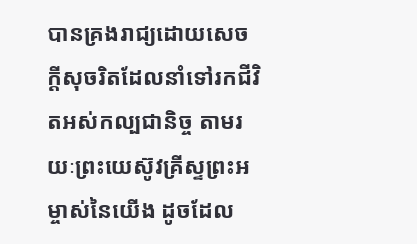បានគ្រងរាជ្យដោយសេចក្ដីសុចរិតដែលនាំទៅរកជីវិតអស់កល្បជានិច្ច តាមរយៈព្រះយេស៊ូវគ្រីស្ទព្រះអម្ចាស់នៃយើង ដូចដែល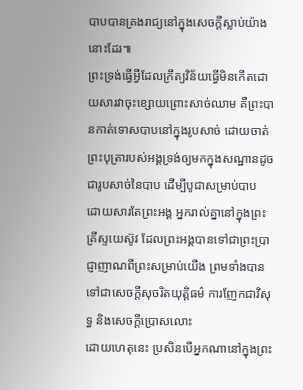បាបបានគ្រងរាជ្យនៅក្នុងសេចក្ដីស្លាប់យ៉ាងនោះដែរ៕
ព្រះទ្រង់ធ្វើអ្វីដែលក្រឹត្យវិន័យធ្វើមិនកើតដោយសារវាចុះខ្សោយព្រោះសាច់ឈាម គឺព្រះបានកាត់ទោសបាបនៅក្នុងរូបសាច់ ដោយចាត់ព្រះបុត្រារបស់អង្គទ្រង់ឲ្យមកក្នុងសណ្ឋានដូចជារូបសាច់នៃបាប ដើម្បីបូជាសម្រាប់បាប
ដោយសារតែព្រះអង្គ អ្នករាល់គ្នានៅក្នុងព្រះគ្រីស្ទយេស៊ូវ ដែលព្រះអង្គបានទៅជាព្រះប្រាជ្ញាញាណពីព្រះសម្រាប់យើង ព្រមទាំងបានទៅជាសេចក្ដីសុចរិតយុត្តិធម៌ ការញែកជាវិសុទ្ធ និងសេចក្ដីប្រោសលោះ
ដោយហេតុនេះ ប្រសិនបើអ្នកណានៅក្នុងព្រះ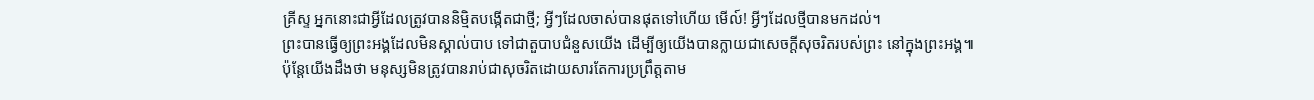គ្រីស្ទ អ្នកនោះជាអ្វីដែលត្រូវបាននិម្មិតបង្កើតជាថ្មី; អ្វីៗដែលចាស់បានផុតទៅហើយ មើល៍! អ្វីៗដែលថ្មីបានមកដល់។
ព្រះបានធ្វើឲ្យព្រះអង្គដែលមិនស្គាល់បាប ទៅជាតួបាបជំនួសយើង ដើម្បីឲ្យយើងបានក្លាយជាសេចក្ដីសុចរិតរបស់ព្រះ នៅក្នុងព្រះអង្គ៕
ប៉ុន្តែយើងដឹងថា មនុស្សមិនត្រូវបានរាប់ជាសុចរិតដោយសារតែការប្រព្រឹត្តតាម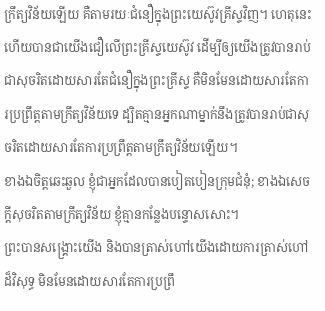ក្រឹត្យវិន័យឡើយ គឺតាមរយៈជំនឿក្នុងព្រះយេស៊ូវគ្រីស្ទវិញ។ ហេតុនេះហើយបានជាយើងជឿលើព្រះគ្រីស្ទយេស៊ូវ ដើម្បីឲ្យយើងត្រូវបានរាប់ជាសុចរិតដោយសារតែជំនឿក្នុងព្រះគ្រីស្ទ គឺមិនមែនដោយសារតែការប្រព្រឹត្តតាមក្រឹត្យវិន័យទេ ដ្បិតគ្មានអ្នកណាម្នាក់នឹងត្រូវបានរាប់ជាសុចរិតដោយសារតែការប្រព្រឹត្តតាមក្រឹត្យវិន័យឡើយ។
ខាងឯចិត្តឆេះឆួល ខ្ញុំជាអ្នកដែលបានបៀតបៀនក្រុមជំនុំ; ខាងឯសេចក្ដីសុចរិតតាមក្រឹត្យវិន័យ ខ្ញុំគ្មានកន្លែងបន្ទោសសោះ។
ព្រះបានសង្គ្រោះយើង និងបានត្រាស់ហៅយើងដោយការត្រាស់ហៅដ៏វិសុទ្ធ មិនមែនដោយសារតែការប្រព្រឹ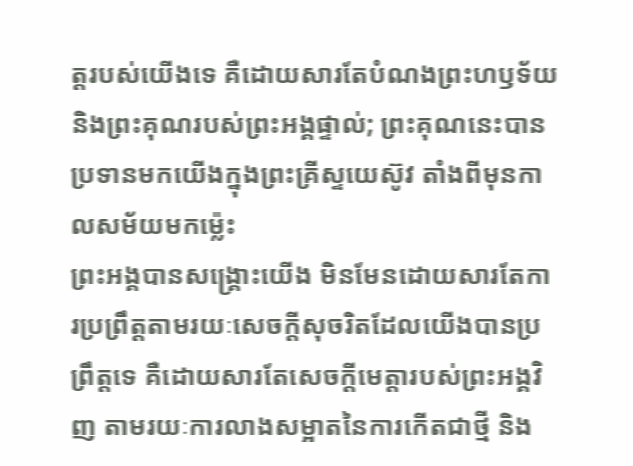ត្តរបស់យើងទេ គឺដោយសារតែបំណងព្រះហឫទ័យ និងព្រះគុណរបស់ព្រះអង្គផ្ទាល់; ព្រះគុណនេះបានប្រទានមកយើងក្នុងព្រះគ្រីស្ទយេស៊ូវ តាំងពីមុនកាលសម័យមកម្ល៉េះ
ព្រះអង្គបានសង្គ្រោះយើង មិនមែនដោយសារតែការប្រព្រឹត្តតាមរយៈសេចក្ដីសុចរិតដែលយើងបានប្រព្រឹត្តទេ គឺដោយសារតែសេចក្ដីមេត្តារបស់ព្រះអង្គវិញ តាមរយៈការលាងសម្អាតនៃការកើតជាថ្មី និង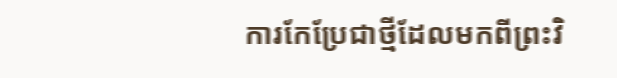ការកែប្រែជាថ្មីដែលមកពីព្រះវិ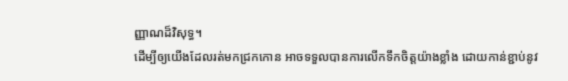ញ្ញាណដ៏វិសុទ្ធ។
ដើម្បីឲ្យយើងដែលរត់មកជ្រកកោន អាចទទួលបានការលើកទឹកចិត្តយ៉ាងខ្លាំង ដោយកាន់ខ្ជាប់នូវ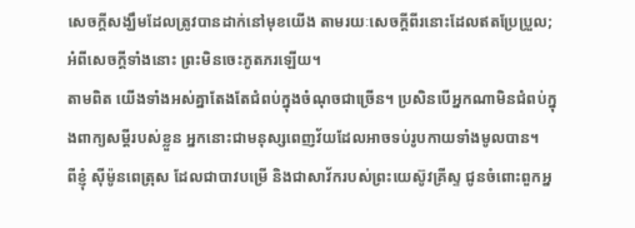សេចក្ដីសង្ឃឹមដែលត្រូវបានដាក់នៅមុខយើង តាមរយៈសេចក្ដីពីរនោះដែលឥតប្រែប្រួល; អំពីសេចក្ដីទាំងនោះ ព្រះមិនចេះភូតភរឡើយ។
តាមពិត យើងទាំងអស់គ្នាតែងតែជំពប់ក្នុងចំណុចជាច្រើន។ ប្រសិនបើអ្នកណាមិនជំពប់ក្នុងពាក្យសម្ដីរបស់ខ្លួន អ្នកនោះជាមនុស្សពេញវ័យដែលអាចទប់រូបកាយទាំងមូលបាន។
ពីខ្ញុំ ស៊ីម៉ូនពេត្រុស ដែលជាបាវបម្រើ និងជាសាវ័ករបស់ព្រះយេស៊ូវគ្រីស្ទ ជូនចំពោះពួកអ្ន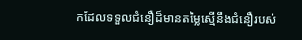កដែលទទួលជំនឿដ៏មានតម្លៃស្មើនឹងជំនឿរបស់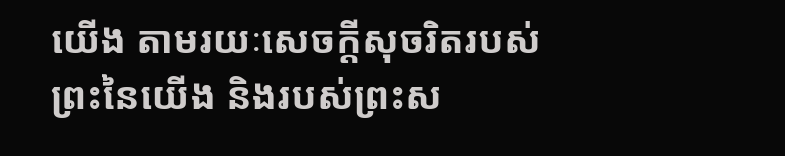យើង តាមរយៈសេចក្ដីសុចរិតរបស់ព្រះនៃយើង និងរបស់ព្រះស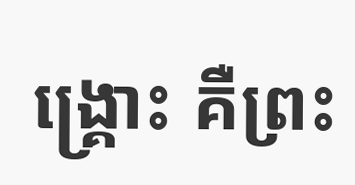ង្គ្រោះ គឺព្រះ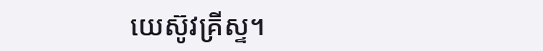យេស៊ូវគ្រីស្ទ។